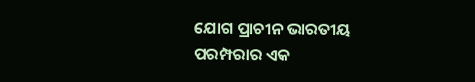ଯୋଗ ପ୍ରାଚୀନ ଭାରତୀୟ ପରମ୍ପରାର ଏକ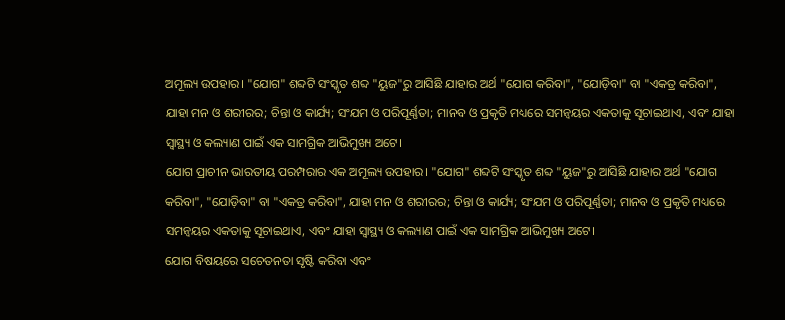ଅମୂଲ୍ୟ ଉପହାର। "ଯୋଗ" ଶବ୍ଦଟି ସଂସ୍କୃତ ଶବ୍ଦ "ୟୁଜ"ରୁ ଆସିଛି ଯାହାର ଅର୍ଥ "ଯୋଗ କରିବା", "ଯୋଡ଼ିବା" ବା "ଏକତ୍ର କରିବା", ଯାହା ମନ ଓ ଶରୀରର; ଚିନ୍ତା ଓ କାର୍ଯ୍ୟ; ସଂଯମ ଓ ପରିପୂର୍ଣ୍ଣତା; ମାନବ ଓ ପ୍ରକୃତି ମଧ୍ୟରେ ସମନ୍ୱୟର ଏକତାକୁ ସୂଚାଇଥାଏ, ଏବଂ ଯାହା ସ୍ୱାସ୍ଥ୍ୟ ଓ କଲ୍ୟାଣ ପାଇଁ ଏକ ସାମଗ୍ରିକ ଆଭିମୁଖ୍ୟ ଅଟେ।
ଯୋଗ ପ୍ରାଚୀନ ଭାରତୀୟ ପରମ୍ପରାର ଏକ ଅମୂଲ୍ୟ ଉପହାର। "ଯୋଗ" ଶବ୍ଦଟି ସଂସ୍କୃତ ଶବ୍ଦ "ୟୁଜ"ରୁ ଆସିଛି ଯାହାର ଅର୍ଥ "ଯୋଗ କରିବା", "ଯୋଡ଼ିବା" ବା "ଏକତ୍ର କରିବା", ଯାହା ମନ ଓ ଶରୀରର; ଚିନ୍ତା ଓ କାର୍ଯ୍ୟ; ସଂଯମ ଓ ପରିପୂର୍ଣ୍ଣତା; ମାନବ ଓ ପ୍ରକୃତି ମଧ୍ୟରେ ସମନ୍ୱୟର ଏକତାକୁ ସୂଚାଇଥାଏ, ଏବଂ ଯାହା ସ୍ୱାସ୍ଥ୍ୟ ଓ କଲ୍ୟାଣ ପାଇଁ ଏକ ସାମଗ୍ରିକ ଆଭିମୁଖ୍ୟ ଅଟେ।
ଯୋଗ ବିଷୟରେ ସଚେତନତା ସୃଷ୍ଟି କରିବା ଏବଂ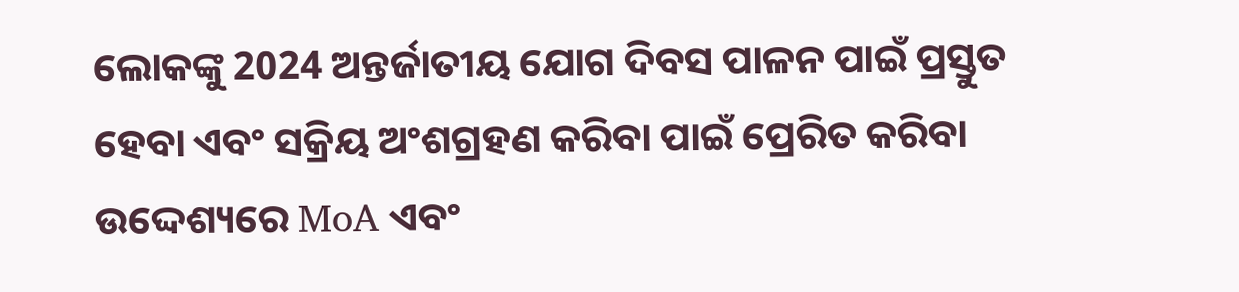ଲୋକଙ୍କୁ 2024 ଅନ୍ତର୍ଜାତୀୟ ଯୋଗ ଦିବସ ପାଳନ ପାଇଁ ପ୍ରସ୍ତୁତ ହେବା ଏବଂ ସକ୍ରିୟ ଅଂଶଗ୍ରହଣ କରିବା ପାଇଁ ପ୍ରେରିତ କରିବା ଉଦ୍ଦେଶ୍ୟରେ MoA ଏବଂ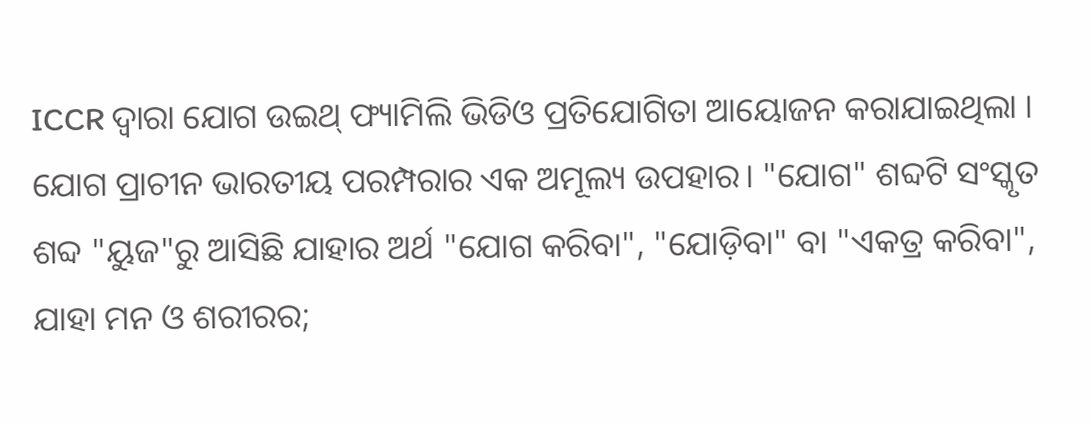ICCR ଦ୍ୱାରା ଯୋଗ ଉଇଥ୍ ଫ୍ୟାମିଲି ଭିଡିଓ ପ୍ରତିଯୋଗିତା ଆୟୋଜନ କରାଯାଇଥିଲା ।
ଯୋଗ ପ୍ରାଚୀନ ଭାରତୀୟ ପରମ୍ପରାର ଏକ ଅମୂଲ୍ୟ ଉପହାର। "ଯୋଗ" ଶବ୍ଦଟି ସଂସ୍କୃତ ଶବ୍ଦ "ୟୁଜ"ରୁ ଆସିଛି ଯାହାର ଅର୍ଥ "ଯୋଗ କରିବା", "ଯୋଡ଼ିବା" ବା "ଏକତ୍ର କରିବା", ଯାହା ମନ ଓ ଶରୀରର;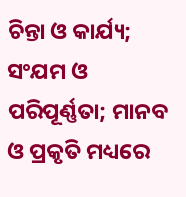ଚିନ୍ତା ଓ କାର୍ଯ୍ୟ; ସଂଯମ ଓ ପରିପୂର୍ଣ୍ଣତା; ମାନବ ଓ ପ୍ରକୃତି ମଧ୍ୟରେ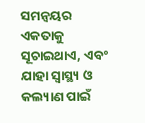ସମନ୍ୱୟର ଏକତାକୁ ସୂଚାଇଥାଏ, ଏବଂ ଯାହା ସ୍ୱାସ୍ଥ୍ୟ ଓ କଲ୍ୟାଣ ପାଇଁ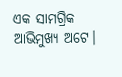ଏକ ସାମଗ୍ରିକ ଆଭିମୁଖ୍ୟ ଅଟେ।